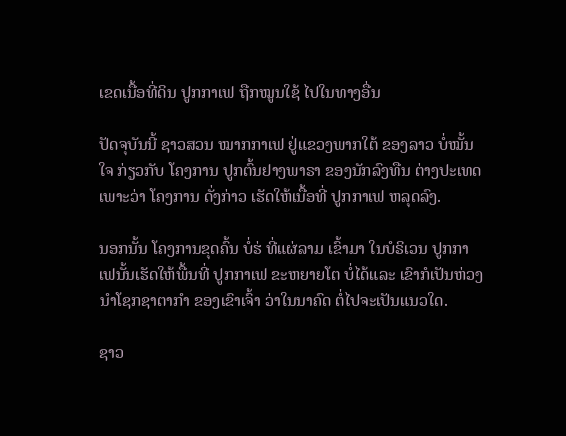ເຂດເນື້ອທີ່ດິນ ປູກກາເຟ ຖືກໝູນໃຊ້ ໄປໃນທາງອື່ນ

ປັດຈຸບັນນີ້ ຊາວສວນ ໝາກກາເຟ ຢູ່ແຂວງພາກໃຕ້ ຂອງລາວ ບໍ່ໝັ້ນໃຈ ກ່ຽວກັບ ໂຄງການ ປູກຕົ້ນຢາງພາຣາ ຂອງນັກລົງທືນ ຕ່າງປະເທດ ເພາະວ່າ ໂຄງການ ດັ່ງກ່າວ ເຮັດໃຫ້ເນື້ອທີ່ ປູກກາເຟ ຫລຸດລົງ.

ນອກນັ້ນ ໂຄງການຂຸດຄົ້ນ ບໍ່ຮ່ ທີ່ແຜ່ລາມ ເຂົ້າມາ ໃນບໍຣິເວນ ປູກກາເຟນັ້ນເຮັດໃຫ້ພື້ນທີ່ ປູກກາເຟ ຂະຫຍາຍໂຕ ບໍ່ໄດ້ແລະ ເຂົາກໍເປັນຫ່ວງ ນໍາໂຊກຊາຕາກໍາ ຂອງເຂົາເຈົ້າ ວ່າໃນນາຄົດ ຕໍ່ໄປຈະເປັນແນວໃດ.

ຊາວ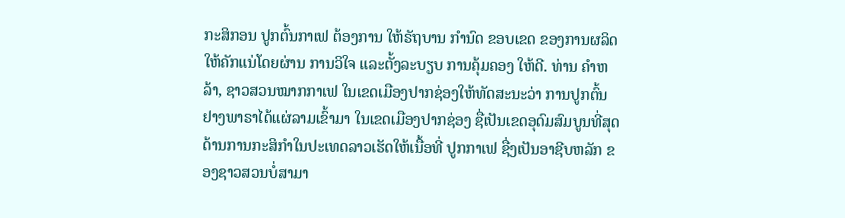ກະສິກອນ ປູກຕົ້ນກາເຟ ຕ້ອງການ ໃຫ້ຣັຖບານ ກໍານົດ ຂອບເຂດ ຂອງການຜລິດ ໃຫ້ຄັກແນ່ໂດຍຜ່ານ ການວິໃຈ ແລະຕັ້ງລະບຽບ ການຄຸ້ມຄອງ ໃຫ້ດີ. ທ່ານ ຄໍາຫລ້າ, ຊາວສວນໝາກກາເຟ ໃນເຂດເມືອງປາກຊ່ອງໃຫ້ທັດສະນະວ່າ ການປູກຕົ້ນ ຢາງພາຣາໄດ້ແຜ່ລາມເຂົ້າມາ ໃນເຂດເມືອງປາກຊ່ອງ ຊື່ເປັນເຂດອຸດົມສົມບູນທີ່ສຸດ ດ້ານການກະສິກໍາໃນປະເທດລາວເຮັດໃຫ້ເນື້ອທີ່ ປູກກາເຟ ຊື່ງເປັນອາຊີບຫລັກ ຂອງຊາວສວນບໍ່ສາມາ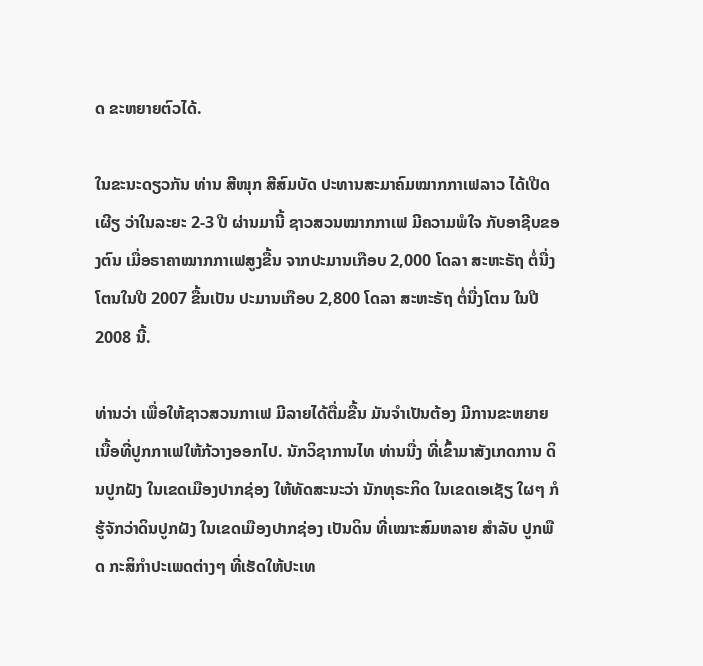ດ ຂະຫຍາຍຕົວໄດ້.

ໃນຂະນະດຽວກັນ ທ່ານ ສີໜຸກ ສີສົມບັດ ປະທານສະມາຄົມໝາກກາເຟລາວ ໄດ້ເປີດເຜີຽ ວ່າໃນລະຍະ 2-3 ປີ ຜ່ານມານີ້ ຊາວສວນໝາກກາເຟ ມີຄວາມພໍໃຈ ກັບອາຊີບຂອງຕົນ ເມື່ອຣາຄາໝາກກາເຟສູງຂື້ນ ຈາກປະມານເກືອບ 2,000 ໂດລາ ສະຫະຣັຖ ຕໍ່ນື່ງໂຕນໃນປີ 2007 ຂື້ນເປັນ ປະມານເກືອບ 2,800 ໂດລາ ສະຫະຣັຖ ຕໍ່ນື່ງໂຕນ ໃນປີ 2008 ນີ້.

ທ່ານວ່າ ເພື່ອໃຫ້ຊາວສວນກາເຟ ມີລາຍໄດ້ຕື່ມຂື້ນ ມັນຈໍາເປັນຕ້ອງ ມີການຂະຫຍາຍເນື້ອທີ່ປູກກາເຟໃຫ້ກ້ວາງອອກໄປ. ນັກວິຊາການໄທ ທ່ານນື່ງ ທີ່ເຂົ້າມາສັງເກດການ ດິນປູກຝັງ ໃນເຂດເມືອງປາກຊ່ອງ ໃຫ້ທັດສະນະວ່າ ນັກທຸຣະກິດ ໃນເຂດເອເຊັຽ ໃຜໆ ກໍຮູ້ຈັກວ່າດິນປູກຝັງ ໃນເຂດເມືອງປາກຊ່ອງ ເປັນດິນ ທີ່ເໝາະສົມຫລາຍ ສໍາລັບ ປູກພືດ ກະສິກໍາປະເພດຕ່າງໆ ທີ່ເຮັດໃຫ້ປະເທ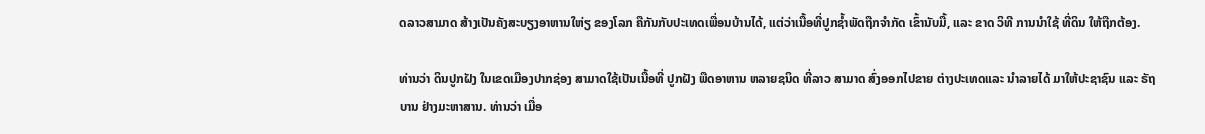ດລາວສາມາດ ສ້າງເປັນຄັງສະບຽງອາຫານໃຫ່ຽ ຂອງໂລກ ຄືກັນກັບປະເທດເພື່ອນບ້ານໄດ້, ແຕ່ວ່າເນື້ອທີ່ປູກຊໍ້າພັດຖືກຈໍາກັດ ເຂົ້ານັບມື້, ແລະ ຂາດ ວິທີ ການນໍາໃຊ້ ທີ່ດິນ ໃຫ້ຖືກຕ້ອງ.

ທ່ານວ່າ ດິນປູກຝັງ ໃນເຂດເມືອງປາກຊ່ອງ ສາມາດໃຊ້ເປັນເນື້ອທີ່ ປູກຝັງ ພືດອາຫານ ຫລາຍຊນິດ ທີ່ລາວ ສາມາດ ສົ່ງອອກໄປຂາຍ ຕ່າງປະເທດແລະ ນໍາລາຍໄດ້ ມາໃຫ້ປະຊາຊົນ ແລະ ຣັຖບານ ຢ່າງມະຫາສານ. ທ່ານວ່າ ເມື່ອ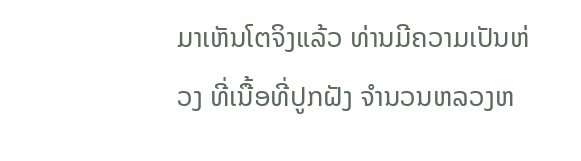ມາເຫັນໂຕຈິງແລ້ວ ທ່ານມີຄວາມເປັນຫ່ວງ ທີ່ເນື້ອທີ່ປູກຝັງ ຈໍານວນຫລວງຫ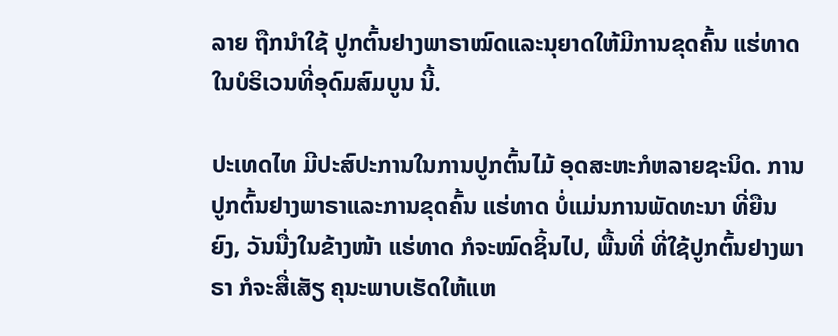ລາຍ ຖືກນໍາໃຊ້ ປູກຕົ້ນຢາງພາຣາໝົດແລະນຸຍາດໃຫ້ມີການຂຸດຄົ້ນ ແຮ່ທາດ ໃນບໍຣິເວນທີ່ອຸດົມສົມບູນ ນີ້.

ປະເທດໄທ ມີປະສົປະການໃນການປູກຕົ້ນໄມ້ ອຸດສະຫະກໍຫລາຍຊະນິດ. ການປູກຕົ້ນຢາງພາຣາແລະການຂຸດຄົ້ນ ແຮ່ທາດ ບໍ່ແມ່ນການພັດທະນາ ທີ່ຍືນຍົງ, ວັນນື່ງໃນຂ້າງໜ້າ ແຮ່ທາດ ກໍຈະໝົດຊິ້ນໄປ, ພື້ນທີ່ ທີ່ໃຊ້ປູກຕົ້ນຢາງພາຣາ ກໍຈະສື່ເສັຽ ຄຸນະພາບເຮັດໃຫ້ແຫ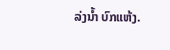ລ່ງນໍ້າ ບົກແຫ້ງ.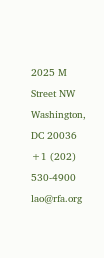2025 M Street NW
Washington, DC 20036
+1 (202) 530-4900
lao@rfa.org